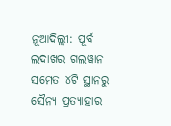ନୂଆଦିଲ୍ଲୀ: ପୂର୍ବ ଲଦାଖର ଗଲୱାନ ସମେତ ୪ଟି ସ୍ଥାନରୁ ସୈନ୍ୟ ପ୍ରତ୍ୟାହାର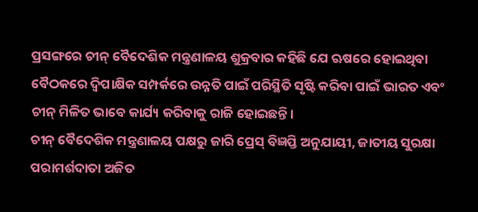ପ୍ରସଙ୍ଗରେ ଚୀନ୍ ବୈଦେଶିକ ମନ୍ତ୍ରଣାଳୟ ଶୁକ୍ରବାର କହିଛି ଯେ ଋଷରେ ହୋଇଥିବା ବୈଠକରେ ଦ୍ୱିପାକ୍ଷିକ ସମ୍ପର୍କରେ ଉନ୍ନତି ପାଇଁ ପରିସ୍ଥିତି ସୃଷ୍ଟି କରିବା ପାଇଁ ଭାରତ ଏବଂ ଚୀନ୍ ମିଳିତ ଭାବେ କାର୍ଯ୍ୟ କରିବାକୁ ରାଜି ହୋଇଛନ୍ତି।
ଚୀନ୍ ବୈଦେଶିକ ମନ୍ତ୍ରଣାଳୟ ପକ୍ଷରୁ ଜାରି ପ୍ରେସ୍ ବିଜ୍ଞପ୍ତି ଅନୁଯାୟୀ, ଜାତୀୟ ସୁରକ୍ଷା ପରାମର୍ଶଦାତା ଅଜିତ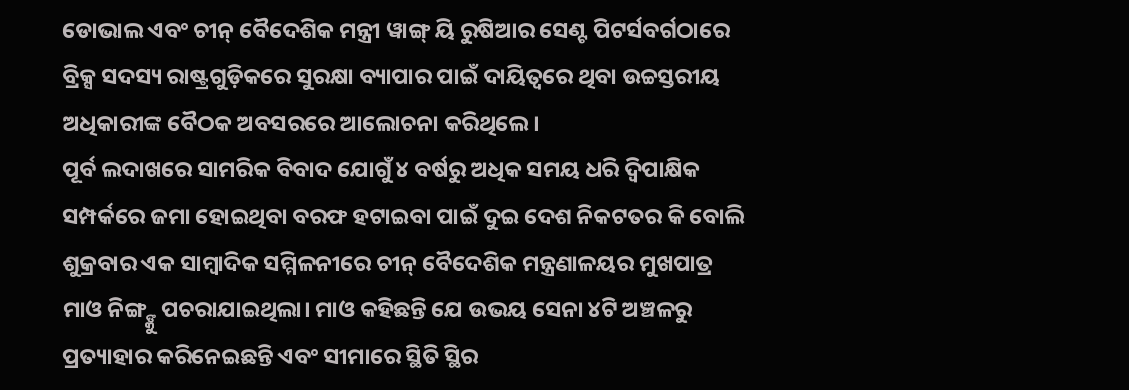ଡୋଭାଲ ଏବଂ ଚୀନ୍ ବୈଦେଶିକ ମନ୍ତ୍ରୀ ୱାଙ୍ଗ୍ ୟି ରୁଷିଆର ସେଣ୍ଟ ପିଟର୍ସବର୍ଗଠାରେ ବ୍ରିକ୍ସ ସଦସ୍ୟ ରାଷ୍ଟ୍ରଗୁଡ଼ିକରେ ସୁରକ୍ଷା ବ୍ୟାପାର ପାଇଁ ଦାୟିତ୍ୱରେ ଥିବା ଉଚ୍ଚସ୍ତରୀୟ ଅଧିକାରୀଙ୍କ ବୈଠକ ଅବସରରେ ଆଲୋଚନା କରିଥିଲେ।
ପୂର୍ବ ଲଦାଖରେ ସାମରିକ ବିବାଦ ଯୋଗୁଁ ୪ ବର୍ଷରୁ ଅଧିକ ସମୟ ଧରି ଦ୍ୱିପାକ୍ଷିକ ସମ୍ପର୍କରେ ଜମା ହୋଇଥିବା ବରଫ ହଟାଇବା ପାଇଁ ଦୁଇ ଦେଶ ନିକଟତର କି ବୋଲି ଶୁକ୍ରବାର ଏକ ସାମ୍ବାଦିକ ସମ୍ମିଳନୀରେ ଚୀନ୍ ବୈଦେଶିକ ମନ୍ତ୍ରଣାଳୟର ମୁଖପାତ୍ର ମାଓ ନିଙ୍ଗ୍ଙ୍କୁ ପଚରାଯାଇଥିଲା। ମାଓ କହିଛନ୍ତି ଯେ ଉଭୟ ସେନା ୪ଟି ଅଞ୍ଚଳରୁ ପ୍ରତ୍ୟାହାର କରିନେଇଛନ୍ତି ଏବଂ ସୀମାରେ ସ୍ଥିତି ସ୍ଥିର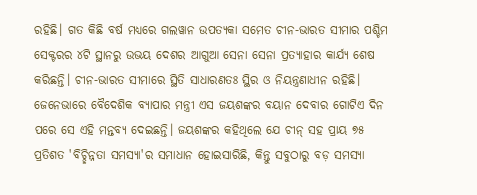ରହିଛି। ଗତ କିଛି ବର୍ଷ ମଧ୍ୟରେ ଗଲୱାନ ଉପତ୍ୟକା ସମେତ ଚୀନ-ଭାରତ ସୀମାର ପଶ୍ଚିମ ସେକ୍ଟରର ୪ଟି ସ୍ଥାନରୁ ଉଭୟ ଦେଶର ଆଗୁଆ ସେନା ସେନା ପ୍ରତ୍ୟାହାର କାର୍ଯ୍ୟ ଶେଷ କରିଛନ୍ତି। ଚୀନ-ଭାରତ ସୀମାରେ ସ୍ଥିତି ସାଧାରଣତଃ ସ୍ଥିର ଓ ନିୟନ୍ତ୍ରଣାଧୀନ ରହିଛି।
ଜେନେଭାରେ ବୈଦେଶିକ ବ୍ୟାପାର ମନ୍ତ୍ରୀ ଏସ ଜୟଶଙ୍କର ବୟାନ ଦେବାର ଗୋଟିଏ ଦିନ ପରେ ସେ ଏହି ମନ୍ତବ୍ୟ ଦେଇଛନ୍ତି। ଜୟଶଙ୍କର କହିଥିଲେ ଯେ ଚୀନ୍ ସହ ପ୍ରାୟ ୭୫ ପ୍ରତିଶତ 'ବିଚ୍ଛିନ୍ନତା ସମସ୍ୟା'ର ସମାଧାନ ହୋଇସାରିଛି, କିନ୍ତୁ ସବୁଠାରୁ ବଡ଼ ସମସ୍ୟା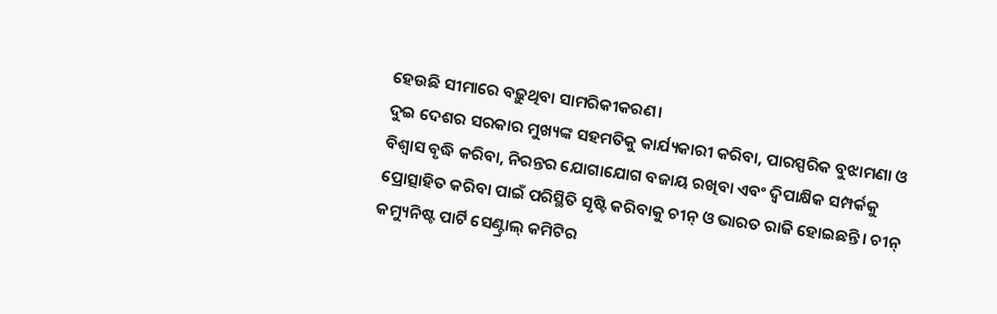ହେଉଛି ସୀମାରେ ବଢ଼ୁଥିବା ସାମରିକୀକରଣ।
ଦୁଇ ଦେଶର ସରକାର ମୁଖ୍ୟଙ୍କ ସହମତିକୁ କାର୍ଯ୍ୟକାରୀ କରିବା, ପାରସ୍ପରିକ ବୁଝାମଣା ଓ ବିଶ୍ୱାସ ବୃଦ୍ଧି କରିବା, ନିରନ୍ତର ଯୋଗାଯୋଗ ବଜାୟ ରଖିବା ଏବଂ ଦ୍ୱିପାକ୍ଷିକ ସମ୍ପର୍କକୁ ପ୍ରୋତ୍ସାହିତ କରିବା ପାଇଁ ପରିସ୍ଥିତି ସୃଷ୍ଟି କରିବାକୁ ଚୀନ୍ ଓ ଭାରତ ରାଜି ହୋଇଛନ୍ତି। ଚୀନ୍ କମ୍ୟୁନିଷ୍ଟ ପାର୍ଟି ସେଣ୍ଟ୍ରାଲ୍ କମିଟିର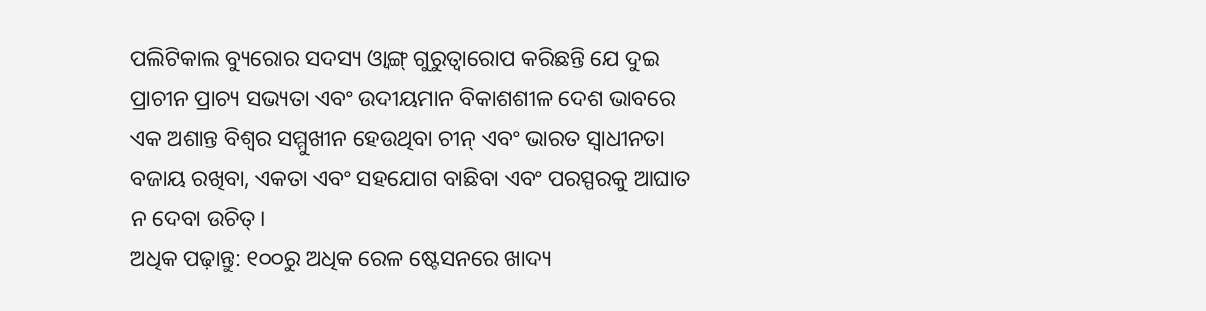ପଲିଟିକାଲ ବ୍ୟୁରୋର ସଦସ୍ୟ ଓ୍ଵାଙ୍ଗ୍ ଗୁରୁତ୍ୱାରୋପ କରିଛନ୍ତି ଯେ ଦୁଇ ପ୍ରାଚୀନ ପ୍ରାଚ୍ୟ ସଭ୍ୟତା ଏବଂ ଉଦୀୟମାନ ବିକାଶଶୀଳ ଦେଶ ଭାବରେ ଏକ ଅଶାନ୍ତ ବିଶ୍ୱର ସମ୍ମୁଖୀନ ହେଉଥିବା ଚୀନ୍ ଏବଂ ଭାରତ ସ୍ୱାଧୀନତା ବଜାୟ ରଖିବା, ଏକତା ଏବଂ ସହଯୋଗ ବାଛିବା ଏବଂ ପରସ୍ପରକୁ ଆଘାତ ନ ଦେବା ଉଚିତ୍।
ଅଧିକ ପଢ଼ାନ୍ତୁ: ୧୦୦ରୁ ଅଧିକ ରେଳ ଷ୍ଟେସନରେ ଖାଦ୍ୟ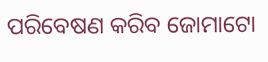ପରିବେଷଣ କରିବ ଜୋମାଟୋ